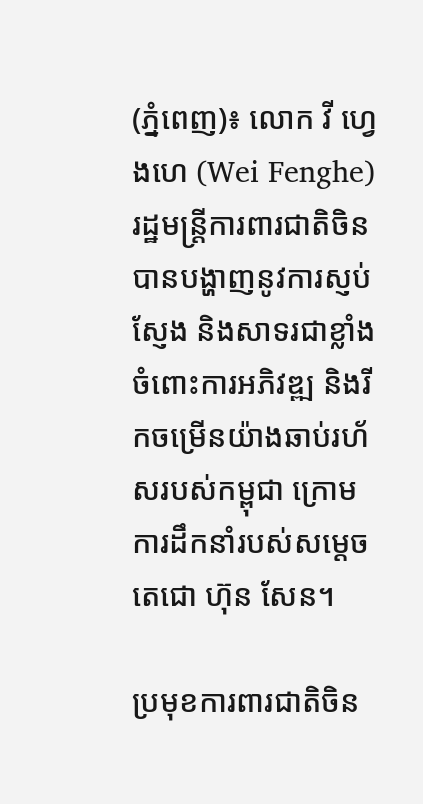(ភ្នំពេញ)៖ លោក វី ហ្វេងហេ (Wei Fenghe) រដ្ឋមន្ត្រីការពារជាតិចិន បានបង្ហាញនូវការស្ញប់ស្ញែង និងសាទរជាខ្លាំងចំពោះការអភិវឌ្ឍ និងរីកចម្រើនយ៉ាងឆាប់រហ័សរបស់កម្ពុជា ក្រោមការដឹកនាំរបស់សម្តេចតេជោ ហ៊ុន សែន។

ប្រមុខការពារជាតិចិន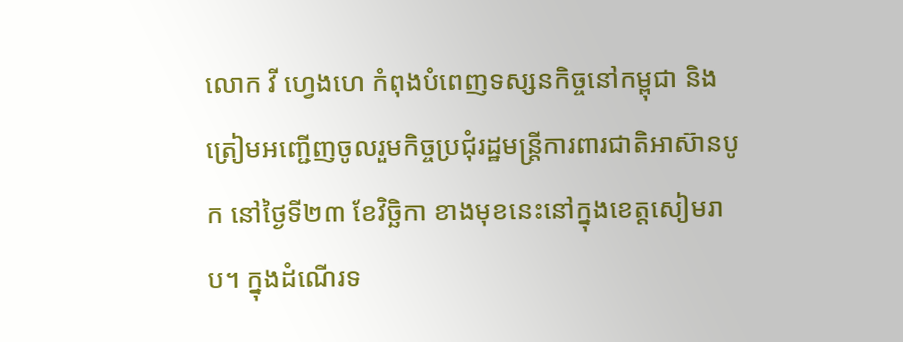លោក វី ហ្វេងហេ កំពុងបំពេញទស្សនកិច្ចនៅកម្ពុជា និងត្រៀមអញ្ជើញចូលរួមកិច្ចប្រជុំរដ្ឋមន្ត្រីការពារជាតិអាស៊ានបូក នៅថ្ងៃទី២៣ ខែវិច្ឆិកា ខាងមុខនេះនៅក្នុងខេត្តសៀមរាប។ ក្នុងដំណើរទ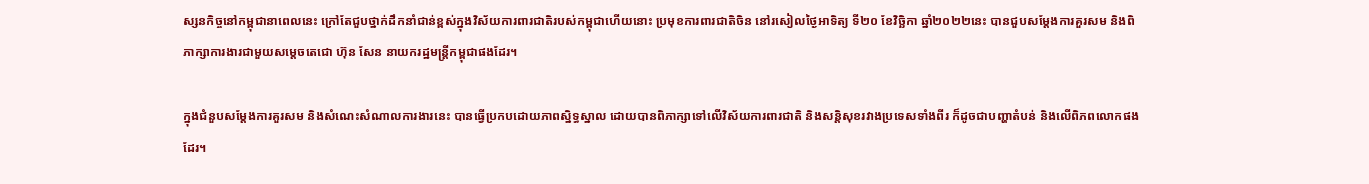ស្សនកិច្ចនៅកម្ពុជានាពេលនេះ ក្រៅតែជួបថ្នាក់ដឹកនាំជាន់ខ្ពស់ក្នុងវិស័យការពារជាតិរបស់កម្ពុជាហើយនោះ ប្រមុខការពារជាតិចិន នៅរសៀលថ្ងៃអាទិត្យ ទី២០ ខែវិច្ឆិកា ឆ្នាំ២០២២នេះ បានជួបសម្តែងការគួរសម និងពិភាក្សាការងារជាមួយសម្តេចតេជោ ហ៊ុន សែន នាយករដ្ឋមន្ត្រីកម្ពុជាផងដែរ។

ក្នុងជំនួបសម្តែងការគួរសម និងសំណេះសំណាលការងារនេះ បានធ្វើប្រកបដោយភាពស្និទ្ធស្នាល ដោយបានពិភាក្សាទៅលើវិស័យការពារជាតិ និងសន្តិសុខរវាងប្រទេសទាំងពីរ ក៏ដូចជាបញ្ហាតំបន់ និងលើពិភពលោកផងដែរ។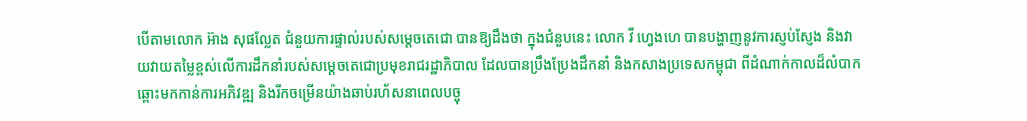បើតាមលោក អ៊ាង សុផល្លែត ជំនួយការផ្ទាល់របស់សម្តេចតេជោ បានឱ្យដឹងថា ក្នុងជំនួបនេះ លោក វី ហ្វេងហេ បានបង្ហាញនូវការស្ញប់ស្ញែង និងវាយវាយតម្លៃខ្ពស់លើការដឹកនាំរបស់សម្តេចតេជោប្រមុខរាជរដ្ឋាភិបាល ដែលបានប្រឹងប្រែងដឹកនាំ និងកសាងប្រទេសកម្ពុជា ពីដំណាក់កាលដ៏លំបាក ឆ្ពោះមកកាន់ការអភិវឌ្ឍ និងរីកចម្រើនយ៉ាងឆាប់រហ័សនាពេលបច្ចុ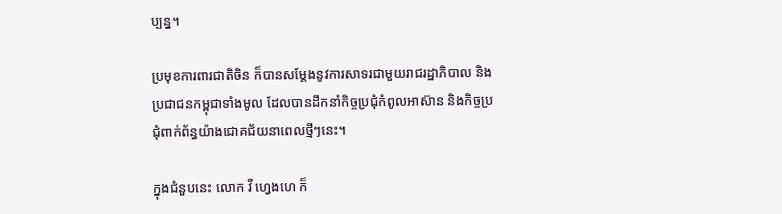ប្បន្ន។

ប្រមុខការពារជាតិចិន ក៏បានសម្តែងនូវការសាទរជាមួយរាជរដ្ឋាភិបាល និងប្រជាជនកម្ពុជាទាំងមូល ដែលបានដឹកនាំកិច្ចប្រជុំកំពូលអាស៊ាន និងកិច្ចប្រជុំពាក់ព័ន្ធយ៉ាងជោគជ័យនាពេលថ្មីៗនេះ។

ក្នុងជំនួបនេះ លោក វី ហ្វេងហេ ក៏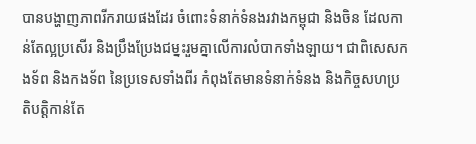បានបង្ហាញភាពរីករាយផងដែរ ចំពោះទំនាក់ទំនងរវាងកម្ពុជា និងចិន ដែលកាន់តែល្អប្រសើរ និងប្រឹងប្រែងជម្នះរួមគ្នាលើការលំបាកទាំងឡាយ។ ជាពិសេសកងទ័ព និងកងទ័ព នៃប្រទេសទាំងពីរ កំពុងតែមានទំនាក់ទំនង និងកិច្ចសហប្រតិបត្តិកាន់តែ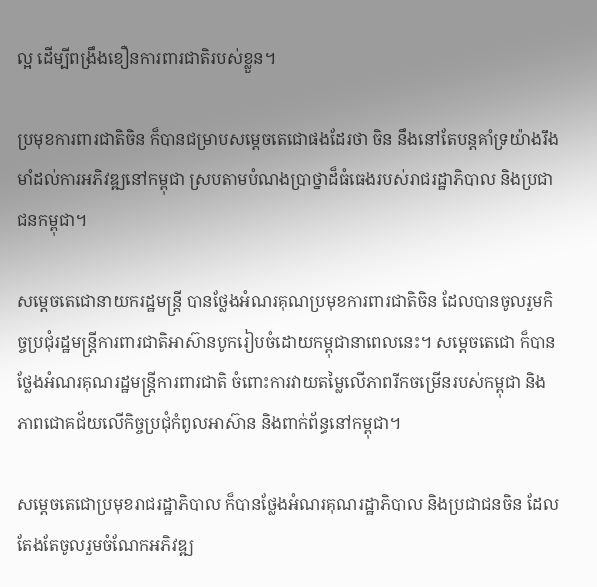ល្អ ដើម្បីពង្រឹងខឿនការពារជាតិរបស់ខ្លួន។

ប្រមុខការពារជាតិចិន ក៏បានជម្រាបសម្តេចតេជោផងដែរថា ចិន នឹងនៅតែបន្តគាំទ្រយ៉ាងរឹងមាំដល់ការអភិវឌ្ឍនៅកម្ពុជា ស្របតាមបំណងប្រាថ្នាដ៏ធំធេងរបស់រាជរដ្ឋាភិបាល និងប្រជាជនកម្ពុជា។

សម្តេចតេជោនាយករដ្ឋមន្ត្រី បានថ្លែងអំណរគុណប្រមុខការពារជាតិចិន ដែលបានចូលរួមកិច្ចប្រជុំរដ្ឋមន្ត្រីការពារជាតិអាស៊ានបូករៀបចំដោយកម្ពុជានាពេលនេះ។ សម្តេចតេជោ ក៏បានថ្លែងអំណរគុណរដ្ឋមន្ត្រីការពារជាតិ ចំពោះការវាយតម្លៃលើភាពរីកចម្រើនរបស់កម្ពុជា និងភាពជោគជ័យលើកិច្ចប្រជុំកំពូលអាស៊ាន និងពាក់ព័ន្ធនៅកម្ពុជា។

សម្តេចតេជោប្រមុខរាជរដ្ឋាភិបាល ក៏បានថ្លែងអំណរគុណរដ្ឋាភិបាល និងប្រជាជនចិន ដែលតែងតែចូលរួមចំណែកអភិវឌ្ឍ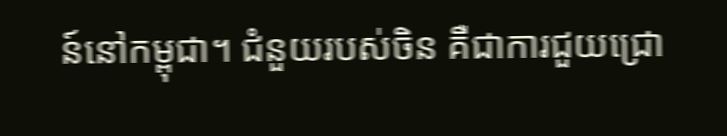ន៍នៅកម្ពុជា។ ជំនួយរបស់ចិន គឺជាការជួយជ្រោ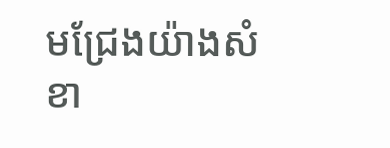មជ្រែងយ៉ាងសំខា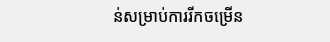ន់សម្រាប់ការរីកចម្រើន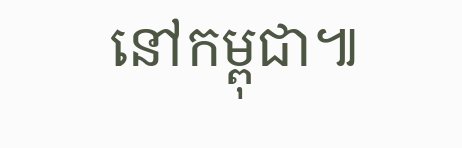នៅកម្ពុជា៕